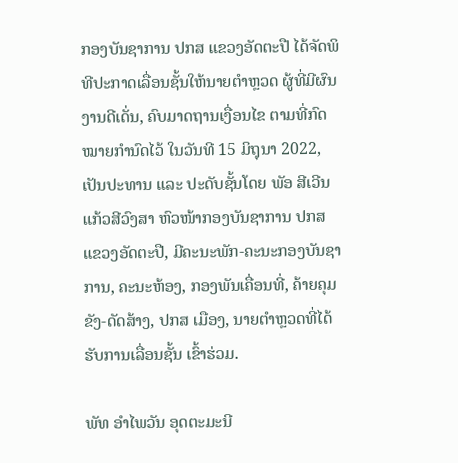ກອງບັນຊາການ ປກສ ແຂວງອັດຕະປື ໄດ້ຈັດພິທີປະກາດເລື່ອນຊັ້ນໃຫ້ນາຍຕຳຫຼວດ ຜູ້ທີ່ມີຜົນງານດີເດັ່ນ, ຄົບມາດຖານເງື່ອນໄຂ ຕາມທີ່ກົດໝາຍກໍານົດໄວ້ ໃນວັນທີ 15 ມິຖຸນາ 2022, ເປັນປະທານ ແລະ ປະດັບຊັ້ນໂດຍ ພັອ ສີເວີນ ແກ້ວສີວົງສາ ຫົວໜ້າກອງບັນຊາການ ປກສ ແຂວງອັດຕະປື, ມີຄະນະພັກ-ຄະນະກອງບັນຊາການ, ຄະນະຫ້ອງ, ກອງພັນເຄື່ອນທີ່, ຄ້າຍຄຸມຂັງ-ດັດສ້າງ, ປກສ ເມືອງ, ນາຍຕໍາຫຼວດທີ່ໄດ້ຮັບການເລື່ອນຊັ້ນ ເຂົ້າຮ່ວມ.

ພັທ ອຳໄພວັນ ອຸດຕະມະນີ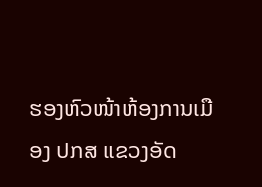ຮອງຫົວໜ້າຫ້ອງການເມືອງ ປກສ ແຂວງອັດ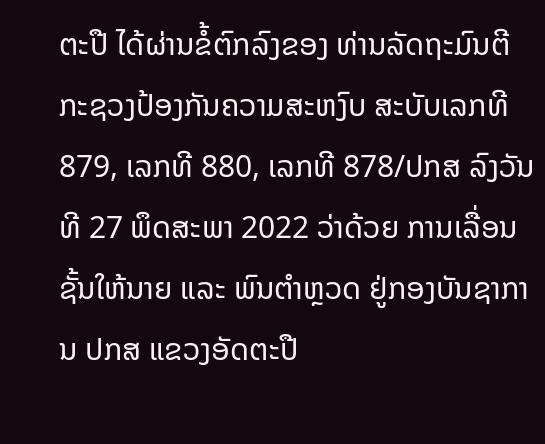ຕະປື ໄດ້ຜ່ານຂໍ້ຕົກລົງຂອງ ທ່ານລັດຖະມົນຕີ ກະຊວງປ້ອງກັນຄວາມສະຫງົບ ສະບັບເລກທີ 879, ເລກທີ 880, ເລກທີ 878/ປກສ ລົງວັນທີ 27 ພຶດສະພາ 2022 ວ່າດ້ວຍ ການເລື່ອນຊັ້ນໃຫ້ນາຍ ແລະ ພົນຕຳຫຼວດ ຢູ່ກອງບັນຊາການ ປກສ ແຂວງອັດຕະປື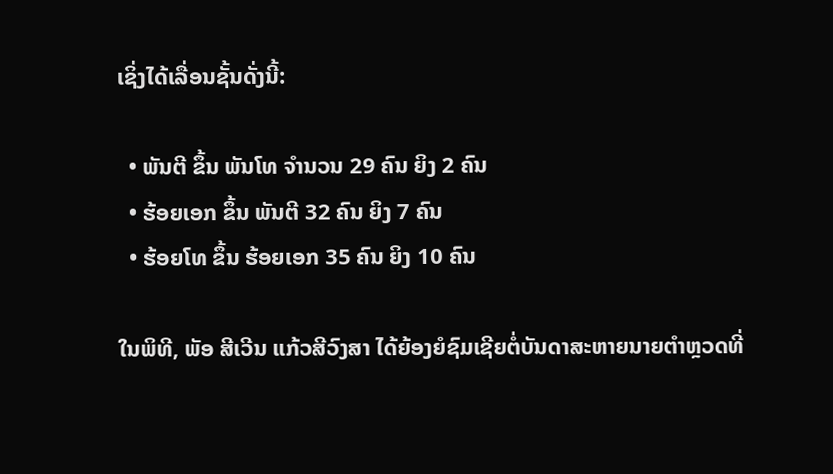ເຊິ່ງໄດ້ເລື່ອນຊັ້ນດັ່ງນີ້:

  • ພັນຕີ ຂຶ້ນ ພັນໂທ ຈຳນວນ 29 ຄົນ ຍິງ 2 ຄົນ
  • ຮ້ອຍເອກ ຂຶ້ນ ພັນຕີ 32 ຄົນ ຍິງ 7 ຄົນ
  • ຮ້ອຍໂທ ຂຶ້ນ ຮ້ອຍເອກ 35 ຄົນ ຍິງ 10 ຄົນ

ໃນພິທີ, ພັອ ສີເວີນ ແກ້ວສີວົງສາ ໄດ້ຍ້ອງຍໍຊົມເຊີຍຕໍ່ບັນດາສະຫາຍນາຍຕຳຫຼວດທີ່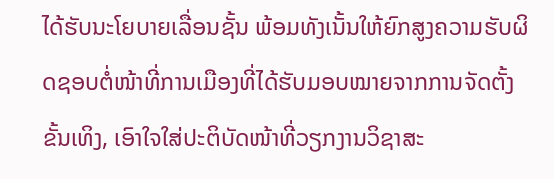ໄດ້ຮັບນະໂຍບາຍເລື່ອນຊັ້ນ ພ້ອມທັງເນັ້ນໃຫ້ຍົກສູງຄວາມຮັບຜິດຊອບຕໍ່ໜ້າທີ່ການເມືອງທີ່ໄດ້ຮັບມອບໝາຍຈາກການຈັດຕັ້ງຂັ້ນເທິງ, ເອົາໃຈໃສ່ປະຕິບັດໜ້າທີ່ວຽກງານວິຊາສະ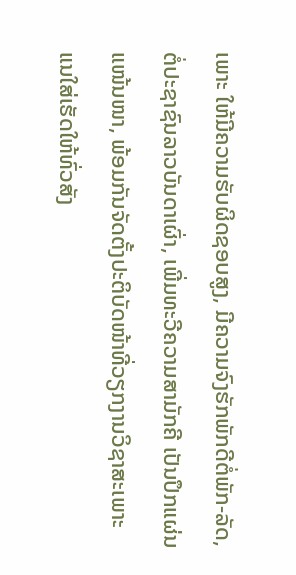ເພາະ ໃຫ້ມີຄວາມຮັບຜິດຊອບສູງ, ມີຄວາມຈົງຮັກພັກດີຕໍ່ພັກ-ລັດ, ຕໍ່ປະຊາຊົນລາວບັນດາເຜົ່າ, ເພີ່ມທະວີຄວາມສາມັກຄີ ເປັນປຶກແຜ່ນແໜ້ນໜາ, ພ້ອມກັນຈັດຕັ້ງປະຕິບັດໜ້າທີ່ວຽກງານວິຊາສະເພາະ ແນໃສ່ເຮັດໃຫ້ທົ່ວສັງ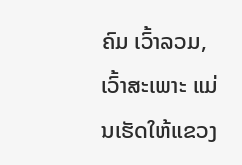ຄົມ ເວົ້າລວມ, ເວົ້າສະເພາະ ແມ່ນເຮັດໃຫ້ແຂວງ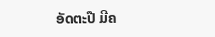ອັດຕະປື ມີຄ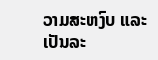ວາມສະຫງົບ ແລະ ເປັນລະ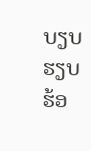ບຽບຮຽບຮ້ອ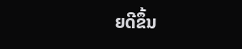ຍດີຂຶ້ນ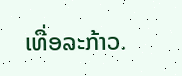ເທື່ອລະກ້າວ.